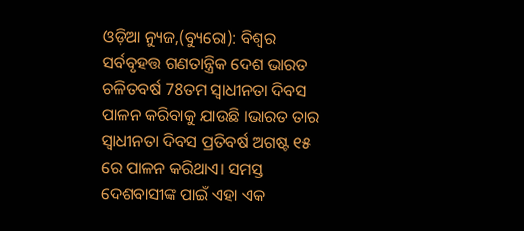ଓଡ଼ିଆ ନ୍ୟୁଜ,(ବ୍ୟୁରୋ): ବିଶ୍ବର ସର୍ବବୃହତ୍ତ ଗଣତାନ୍ତ୍ରିକ ଦେଶ ଭାରତ ଚଳିତବର୍ଷ 78ତମ ସ୍ବାଧୀନତା ଦିବସ ପାଳନ କରିବାକୁ ଯାଉଛି ।ଭାରତ ତାର ସ୍ୱାଧୀନତା ଦିବସ ପ୍ରତିବର୍ଷ ଅଗଷ୍ଟ ୧୫ ରେ ପାଳନ କରିଥାଏ। ସମସ୍ତ ଦେଶବାସୀଙ୍କ ପାଇଁ ଏହା ଏକ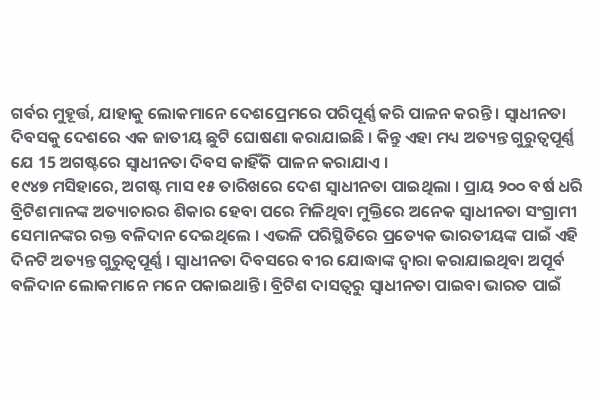ଗର୍ବର ମୁହୂର୍ତ୍ତ, ଯାହାକୁ ଲୋକମାନେ ଦେଶପ୍ରେମରେ ପରିପୂର୍ଣ୍ଣ କରି ପାଳନ କରନ୍ତି । ସ୍ୱାଧୀନତା ଦିବସକୁ ଦେଶରେ ଏକ ଜାତୀୟ ଛୁଟି ଘୋଷଣା କରାଯାଇଛି । କିନ୍ତୁ ଏହା ମଧ୍ୟ ଅତ୍ୟନ୍ତ ଗୁରୁତ୍ୱପୂର୍ଣ୍ଣ ଯେ 15 ଅଗଷ୍ଟରେ ସ୍ୱାଧୀନତା ଦିବସ କାହିଁକି ପାଳନ କରାଯାଏ ।
୧୯୪୭ ମସିହାରେ, ଅଗଷ୍ଟ ମାସ ୧୫ ତାରିଖରେ ଦେଶ ସ୍ବାଧୀନତା ପାଇଥିଲା । ପ୍ରାୟ ୨୦୦ ବର୍ଷ ଧରି ବ୍ରିଟିଶମାନଙ୍କ ଅତ୍ୟାଚାରର ଶିକାର ହେବା ପରେ ମିଳିଥିବା ମୁକ୍ତିରେ ଅନେକ ସ୍ୱାଧୀନତା ସଂଗ୍ରାମୀ ସେମାନଙ୍କର ରକ୍ତ ବଳିଦାନ ଦେଇଥିଲେ । ଏଭଳି ପରିସ୍ଥିତିରେ ପ୍ରତ୍ୟେକ ଭାରତୀୟଙ୍କ ପାଇଁ ଏହି ଦିନଟି ଅତ୍ୟନ୍ତ ଗୁରୁତ୍ୱପୂର୍ଣ୍ଣ । ସ୍ୱାଧୀନତା ଦିବସରେ ବୀର ଯୋଦ୍ଧାଙ୍କ ଦ୍ୱାରା କରାଯାଇଥିବା ଅପୂର୍ବ ବଳିଦାନ ଲୋକମାନେ ମନେ ପକାଇଥାନ୍ତି। ବ୍ରିଟିଶ ଦାସତ୍ୱରୁ ସ୍ୱାଧୀନତା ପାଇବା ଭାରତ ପାଇଁ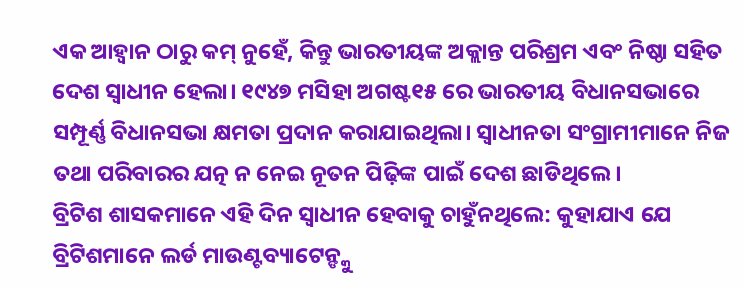ଏକ ଆହ୍ବାନ ଠାରୁ କମ୍ ନୁହେଁ, କିନ୍ତୁ ଭାରତୀୟଙ୍କ ଅକ୍ଲାନ୍ତ ପରିଶ୍ରମ ଏବଂ ନିଷ୍ଠା ସହିତ ଦେଶ ସ୍ୱାଧୀନ ହେଲା। ୧୯୪୭ ମସିହା ଅଗଷ୍ଟ୧୫ ରେ ଭାରତୀୟ ବିଧାନସଭାରେ ସମ୍ପୂର୍ଣ୍ଣ ବିଧାନସଭା କ୍ଷମତା ପ୍ରଦାନ କରାଯାଇଥିଲା। ସ୍ୱାଧୀନତା ସଂଗ୍ରାମୀମାନେ ନିଜ ତଥା ପରିବାରର ଯତ୍ନ ନ ନେଇ ନୂତନ ପିଢ଼ିଙ୍କ ପାଇଁ ଦେଶ ଛାଡିଥିଲେ।
ବ୍ରିଟିଶ ଶାସକମାନେ ଏହି ଦିନ ସ୍ୱାଧୀନ ହେବାକୁ ଚାହୁଁନଥିଲେ: କୁହାଯାଏ ଯେ ବ୍ରିଟିଶମାନେ ଲର୍ଡ ମାଉଣ୍ଟବ୍ୟାଟେନ୍ଙ୍କୁ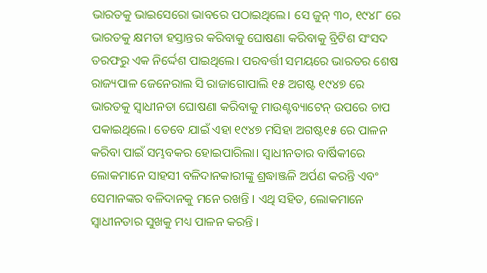ଭାରତକୁ ଭାଇସେରୋ ଭାବରେ ପଠାଇଥିଲେ। ସେ ଜୁନ୍ ୩୦, ୧୯୪୮ ରେ ଭାରତକୁ କ୍ଷମତା ହସ୍ତାନ୍ତର କରିବାକୁ ଘୋଷଣା କରିବାକୁ ବ୍ରିଟିଶ ସଂସଦ ତରଫରୁ ଏକ ନିର୍ଦ୍ଦେଶ ପାଇଥିଲେ। ପରବର୍ତ୍ତୀ ସମୟରେ ଭାରତର ଶେଷ ରାଜ୍ୟପାଳ ଜେନେରାଲ ସି ରାଜାଗୋପାଲି ୧୫ ଅଗଷ୍ଟ ୧୯୪୭ ରେ ଭାରତକୁ ସ୍ବାଧୀନତା ଘୋଷଣା କରିବାକୁ ମାଉଣ୍ଟବ୍ୟାଟେନ୍ ଉପରେ ଚାପ ପକାଇଥିଲେ। ତେବେ ଯାଇଁ ଏହା ୧୯୪୭ ମସିହା ଅଗଷ୍ଟ୧୫ ରେ ପାଳନ କରିବା ପାଇଁ ସମ୍ଭବକର ହୋଇପାରିଲା। ସ୍ୱାଧୀନତାର ବାର୍ଷିକୀରେ ଲୋକମାନେ ସାହସୀ ବଳିଦାନକାରୀଙ୍କୁ ଶ୍ରଦ୍ଧାଞ୍ଜଳି ଅର୍ପଣ କରନ୍ତି ଏବଂ ସେମାନଙ୍କର ବଳିଦାନକୁ ମନେ ରଖନ୍ତି । ଏଥି ସହିତ, ଲୋକମାନେ ସ୍ୱାଧୀନତାର ସୁଖକୁ ମଧ୍ୟ ପାଳନ କରନ୍ତି ।